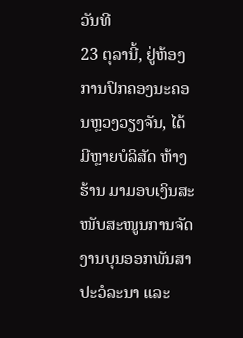ວັນທີ
23 ຕຸລານີ້, ຢູ່ຫ້ອງການປົກຄອງນະຄອນຫຼວງວຽງຈັນ, ໄດ້ມີຫຼາຍບໍລິສັດ ຫ້າງຮ້ານ ມາມອບເງິນສະໜັບສະໜູນການຈັດງານບຸນອອກພັນສາປະວໍລະນາ ແລະ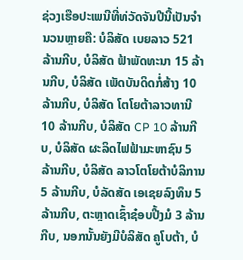ຊ່ວງເຮືອປະເພນີທີ່ທ່ວັດຈັນປີນີ້ເປັນຈຳນວນຫຼາຍຄື: ບໍລິສັດ ເບຍລາວ 521 ລ້ານກີບ, ບໍລິສັດ ຟ້າພັດທະນາ 15 ລ້ານກີບ, ບໍລິສັດ ເພັດບັນດິດກໍ່ສ້າງ 10 ລ້ານກີບ, ບໍລິສັດ ໂຕໂຍຕ້າລາວທານີ
10 ລ້ານກີບ, ບໍລິສັດ CP 10 ລ້ານກີບ, ບໍລິສັດ ຜະລິດໄຟຟ້າມະຫາຊົນ 5 ລ້ານກີບ, ບໍລິສັດ ລາວໂຕໂຍຕ້າບໍລິການ 5 ລ້ານກີບ, ບໍລັດສັດ ເອເຊຍລົງທຶນ 5 ລ້ານກີບ, ຕະຫຼາດເຊົ້າຊ໋ອບປີ້ງມໍ 3 ລ້ານກີບ, ນອກນັ້ນຍັງມີບໍລິສັດ ຄູໂບຕ້າ, ບໍ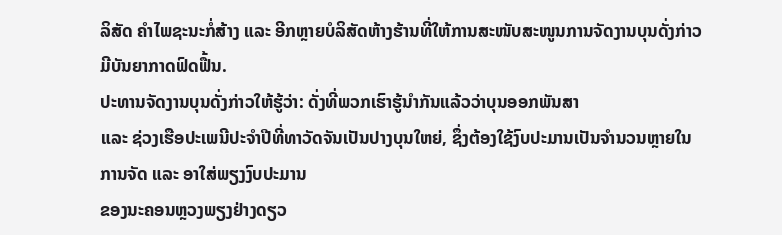ລິສັດ ຄຳໄພຊະນະກໍ່ສ້າງ ແລະ ອີກຫຼາຍບໍລິສັດຫ້າງຮ້ານທີ່ໃຫ້ການສະໜັບສະໜູນການຈັດງານບຸນດັ່ງກ່າວມີບັນຍາກາດຟົດຟື້ນ.
ປະທານຈັດງານບຸນດັ່ງກ່າວໃຫ້ຮູ້ວ່າ: ດັ່ງທີ່ພວກເຮົາຮູ້ນຳກັນແລ້ວວ່າບຸນອອກພັນສາ
ແລະ ຊ່ວງເຮືອປະເພນີປະຈຳປີທີ່ທາວັດຈັນເປັນປາງບຸນໃຫຍ່, ຊຶ່ງຕ້ອງໃຊ້ງົບປະມານເປັນຈຳນວນຫຼາຍໃນການຈັດ ແລະ ອາໃສ່ພຽງງົບປະມານ
ຂອງນະຄອນຫຼວງພຽງຢ່າງດຽວ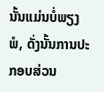ນັ້ນແມ່ນບໍ່ພຽງພໍ, ດັ່ງນັ້ນການປະກອບສ່ວນ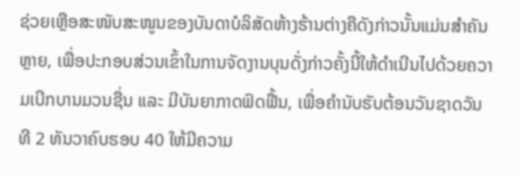ຊ່ວຍເຫຼືອສະໜັບສະໜູນຂອງບັນດາບໍລິສັດຫ້າງຮ້ານຕ່າງຄືດັງກ່າວນັ້ນແມ່ນສຳຄັນຫຼາຍ, ເພື່ອປະກອບສ່ວນເຂົ້າໃນການຈັດງານບຸນດັ່ງກ່າວຄັ້ງນີ້ໃຫ້ດຳເນີນໄປດ້ວຍຄວາມເບີກບານມວນຊື່ນ ແລະ ມີບັນຍາກາດຟົດຟື້ນ, ເພື່ອຄຳນັບຮັບຕ້ອນວັນຊາດວັນທີ 2 ທັນວາຄົບຮອບ 40 ໃຫ້ມີຄວາມ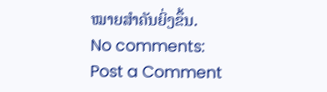ໝາຍສຳຄັນຍິ່ງຂຶ້ນ.
No comments:
Post a Comment